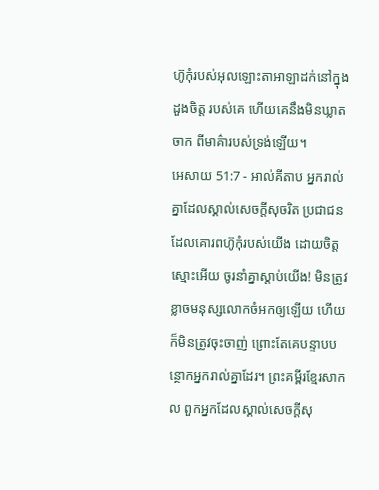ហ៊ូកុំរបស់អុលឡោះតាអាឡាដក់នៅក្នុងដួងចិត្ត របស់គេ ហើយគេនឹងមិនឃ្លាតចាក ពីមាគ៌ារបស់ទ្រង់ឡើយ។
អេសាយ 51:7 - អាល់គីតាប អ្នករាល់គ្នាដែលស្គាល់សេចក្ដីសុចរិត ប្រជាជនដែលគោរពហ៊ូកុំរបស់យើង ដោយចិត្តស្មោះអើយ ចូរនាំគ្នាស្ដាប់យើង! មិនត្រូវខ្លាចមនុស្សលោកចំអកឲ្យឡើយ ហើយក៏មិនត្រូវចុះចាញ់ ព្រោះតែគេបន្ទាបបន្ថោកអ្នករាល់គ្នាដែរ។ ព្រះគម្ពីរខ្មែរសាកល ពួកអ្នកដែលស្គាល់សេចក្ដីសុ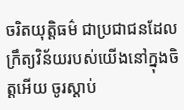ចរិតយុត្តិធម៌ ជាប្រជាជនដែលក្រឹត្យវិន័យរបស់យើងនៅក្នុងចិត្តអើយ ចូរស្ដាប់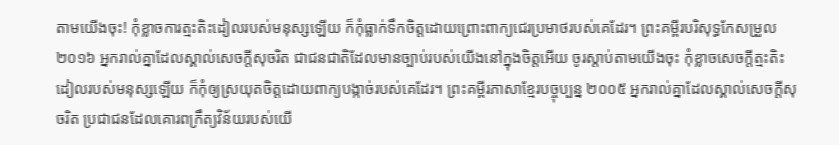តាមយើងចុះ! កុំខ្លាចការត្មះតិះដៀលរបស់មនុស្សឡើយ ក៏កុំធ្លាក់ទឹកចិត្តដោយព្រោះពាក្យជេរប្រមាថរបស់គេដែរ។ ព្រះគម្ពីរបរិសុទ្ធកែសម្រួល ២០១៦ អ្នករាល់គ្នាដែលស្គាល់សេចក្ដីសុចរិត ជាជនជាតិដែលមានច្បាប់របស់យើងនៅក្នុងចិត្តអើយ ចូរស្ដាប់តាមយើងចុះ កុំខ្លាចសេចក្ដីត្មះតិះដៀលរបស់មនុស្សឡើយ ក៏កុំឲ្យស្រយុតចិត្តដោយពាក្យបង្កាច់របស់គេដែរ។ ព្រះគម្ពីរភាសាខ្មែរបច្ចុប្បន្ន ២០០៥ អ្នករាល់គ្នាដែលស្គាល់សេចក្ដីសុចរិត ប្រជាជនដែលគោរពក្រឹត្យវិន័យរបស់យើ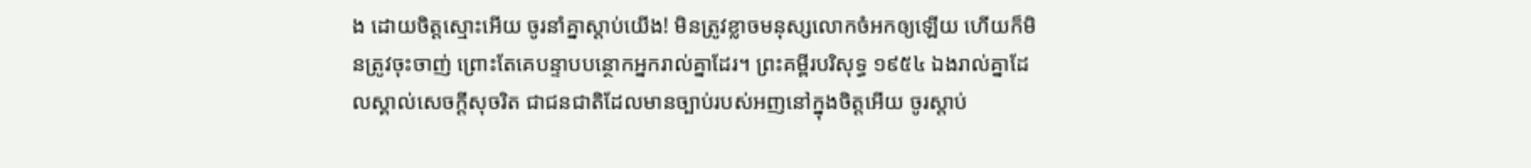ង ដោយចិត្តស្មោះអើយ ចូរនាំគ្នាស្ដាប់យើង! មិនត្រូវខ្លាចមនុស្សលោកចំអកឲ្យឡើយ ហើយក៏មិនត្រូវចុះចាញ់ ព្រោះតែគេបន្ទាបបន្ថោកអ្នករាល់គ្នាដែរ។ ព្រះគម្ពីរបរិសុទ្ធ ១៩៥៤ ឯងរាល់គ្នាដែលស្គាល់សេចក្ដីសុចរិត ជាជនជាតិដែលមានច្បាប់របស់អញនៅក្នុងចិត្តអើយ ចូរស្តាប់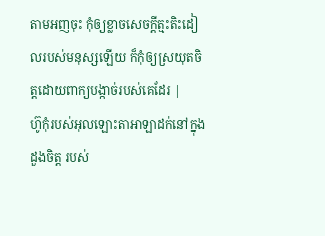តាមអញចុះ កុំឲ្យខ្លាចសេចក្ដីត្មះតិះដៀលរបស់មនុស្សឡើយ ក៏កុំឲ្យស្រយុតចិត្តដោយពាក្យបង្កាច់របស់គេដែរ |
ហ៊ូកុំរបស់អុលឡោះតាអាឡាដក់នៅក្នុងដួងចិត្ត របស់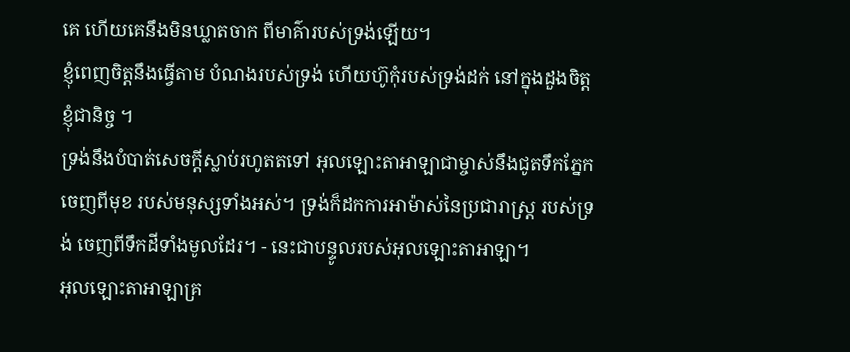គេ ហើយគេនឹងមិនឃ្លាតចាក ពីមាគ៌ារបស់ទ្រង់ឡើយ។
ខ្ញុំពេញចិត្តនឹងធ្វើតាម បំណងរបស់ទ្រង់ ហើយហ៊ូកុំរបស់ទ្រង់ដក់ នៅក្នុងដួងចិត្តខ្ញុំជានិច្ច ។
ទ្រង់នឹងបំបាត់សេចក្ដីស្លាប់រហូតតទៅ អុលឡោះតាអាឡាជាម្ចាស់នឹងជូតទឹកភ្នែកចេញពីមុខ របស់មនុស្សទាំងអស់។ ទ្រង់ក៏ដកការអាម៉ាស់នៃប្រជារាស្ត្រ របស់ទ្រង់ ចេញពីទឹកដីទាំងមូលដែរ។ - នេះជាបន្ទូលរបស់អុលឡោះតាអាឡា។
អុលឡោះតាអាឡាគ្រ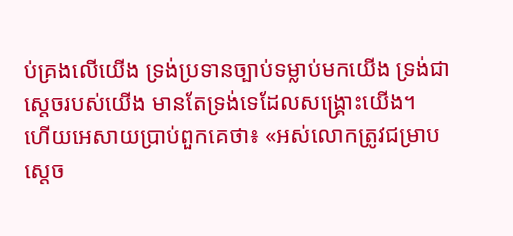ប់គ្រងលើយើង ទ្រង់ប្រទានច្បាប់ទម្លាប់មកយើង ទ្រង់ជាស្តេចរបស់យើង មានតែទ្រង់ទេដែលសង្គ្រោះយើង។
ហើយអេសាយប្រាប់ពួកគេថា៖ «អស់លោកត្រូវជម្រាបស្តេច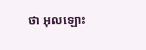ថា អុលឡោះ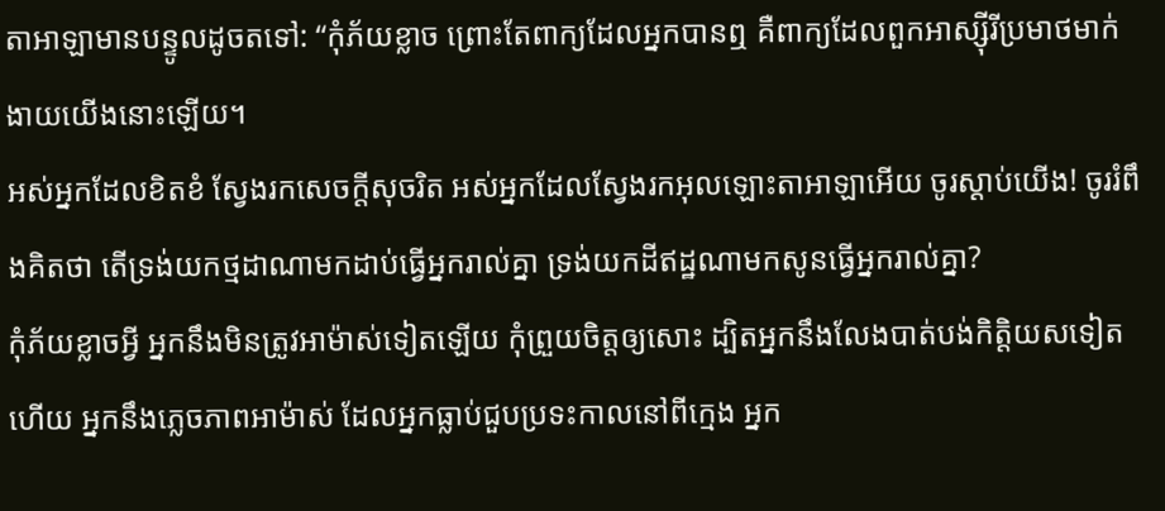តាអាឡាមានបន្ទូលដូចតទៅ: “កុំភ័យខ្លាច ព្រោះតែពាក្យដែលអ្នកបានឮ គឺពាក្យដែលពួកអាស្ស៊ីរីប្រមាថមាក់ងាយយើងនោះឡើយ។
អស់អ្នកដែលខិតខំ ស្វែងរកសេចក្ដីសុចរិត អស់អ្នកដែលស្វែងរកអុលឡោះតាអាឡាអើយ ចូរស្ដាប់យើង! ចូររំពឹងគិតថា តើទ្រង់យកថ្មដាណាមកដាប់ធ្វើអ្នករាល់គ្នា ទ្រង់យកដីឥដ្ឋណាមកសូនធ្វើអ្នករាល់គ្នា?
កុំភ័យខ្លាចអ្វី អ្នកនឹងមិនត្រូវអាម៉ាស់ទៀតឡើយ កុំព្រួយចិត្តឲ្យសោះ ដ្បិតអ្នកនឹងលែងបាត់បង់កិត្តិយសទៀតហើយ អ្នកនឹងភ្លេចភាពអាម៉ាស់ ដែលអ្នកធ្លាប់ជួបប្រទះកាលនៅពីក្មេង អ្នក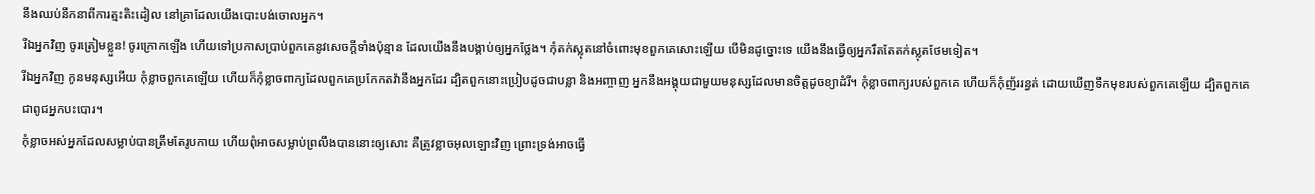នឹងឈប់នឹកនាពីការត្មះតិះដៀល នៅគ្រាដែលយើងបោះបង់ចោលអ្នក។
រីឯអ្នកវិញ ចូរត្រៀមខ្លួន! ចូរក្រោកឡើង ហើយទៅប្រកាសប្រាប់ពួកគេនូវសេចក្ដីទាំងប៉ុន្មាន ដែលយើងនឹងបង្គាប់ឲ្យអ្នកថ្លែង។ កុំតក់ស្លុតនៅចំពោះមុខពួកគេសោះឡើយ បើមិនដូច្នោះទេ យើងនឹងធ្វើឲ្យអ្នករឹតតែតក់ស្លុតថែមទៀត។
រីឯអ្នកវិញ កូនមនុស្សអើយ កុំខ្លាចពួកគេឡើយ ហើយក៏កុំខ្លាចពាក្យដែលពួកគេប្រកែកតវ៉ានឹងអ្នកដែរ ដ្បិតពួកនោះប្រៀបដូចជាបន្លា និងអញ្ចាញ អ្នកនឹងអង្គុយជាមួយមនុស្សដែលមានចិត្តដូចខ្យាដំរី។ កុំខ្លាចពាក្យរបស់ពួកគេ ហើយក៏កុំញ័ររន្ធត់ ដោយឃើញទឹកមុខរបស់ពួកគេឡើយ ដ្បិតពួកគេជាពូជអ្នកបះបោរ។
កុំខ្លាចអស់អ្នកដែលសម្លាប់បានត្រឹមតែរូបកាយ ហើយពុំអាចសម្លាប់ព្រលឹងបាននោះឲ្យសោះ គឺត្រូវខ្លាចអុលឡោះវិញ ព្រោះទ្រង់អាចធ្វើ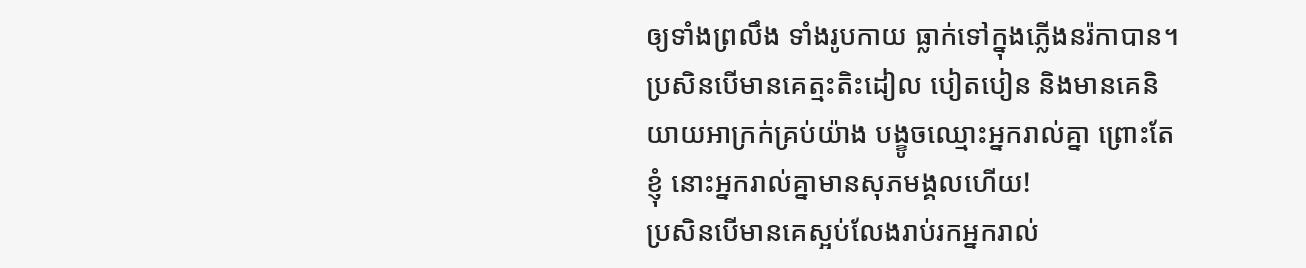ឲ្យទាំងព្រលឹង ទាំងរូបកាយ ធ្លាក់ទៅក្នុងភ្លើងនរ៉កាបាន។
ប្រសិនបើមានគេត្មះតិះដៀល បៀតបៀន និងមានគេនិយាយអាក្រក់គ្រប់យ៉ាង បង្ខូចឈ្មោះអ្នករាល់គ្នា ព្រោះតែខ្ញុំ នោះអ្នករាល់គ្នាមានសុភមង្គលហើយ!
ប្រសិនបើមានគេស្អប់លែងរាប់រកអ្នករាល់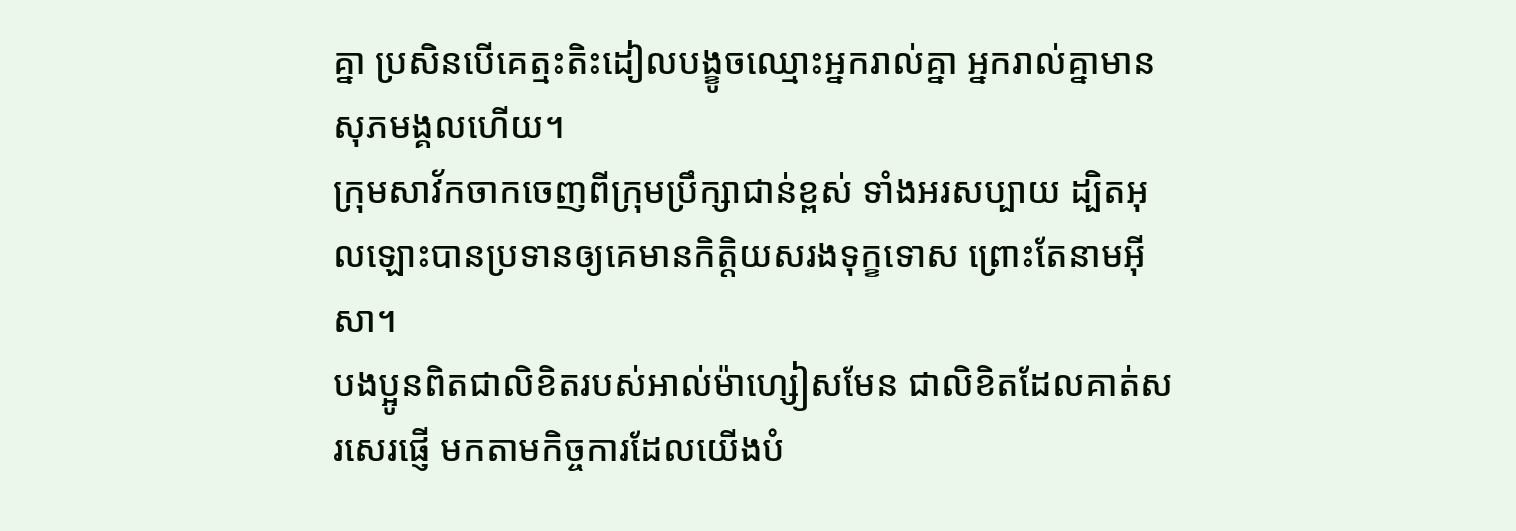គ្នា ប្រសិនបើគេត្មះតិះដៀលបង្ខូចឈ្មោះអ្នករាល់គ្នា អ្នករាល់គ្នាមានសុភមង្គលហើយ។
ក្រុមសាវ័កចាកចេញពីក្រុមប្រឹក្សាជាន់ខ្ពស់ ទាំងអរសប្បាយ ដ្បិតអុលឡោះបានប្រទានឲ្យគេមានកិត្ដិយសរងទុក្ខទោស ព្រោះតែនាមអ៊ីសា។
បងប្អូនពិតជាលិខិតរបស់អាល់ម៉ាហ្សៀសមែន ជាលិខិតដែលគាត់សរសេរផ្ញើ មកតាមកិច្ចការដែលយើងបំ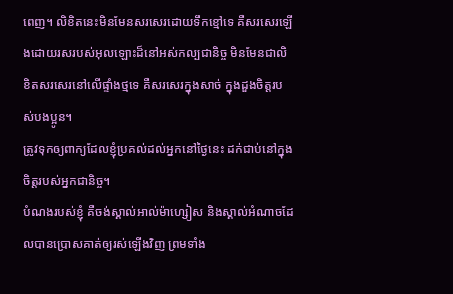ពេញ។ លិខិតនេះមិនមែនសរសេរដោយទឹកខ្មៅទេ គឺសរសេរឡើងដោយរសរបស់អុលឡោះដ៏នៅអស់កល្បជានិច្ច មិនមែនជាលិខិតសរសេរនៅលើផ្ទាំងថ្មទេ គឺសរសេរក្នុងសាច់ ក្នុងដួងចិត្ដរបស់បងប្អូន។
ត្រូវទុកឲ្យពាក្យដែលខ្ញុំប្រគល់ដល់អ្នកនៅថ្ងៃនេះ ដក់ជាប់នៅក្នុងចិត្តរបស់អ្នកជានិច្ច។
បំណងរបស់ខ្ញុំ គឺចង់ស្គាល់អាល់ម៉ាហ្សៀស និងស្គាល់អំណាចដែលបានប្រោសគាត់ឲ្យរស់ឡើងវិញ ព្រមទាំង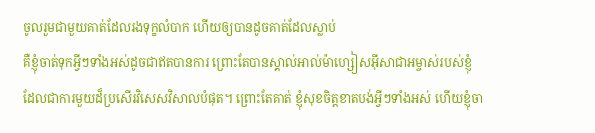ចូលរួមជាមួយគាត់ដែលរងទុក្ខលំបាក ហើយឲ្យបានដូចគាត់ដែលស្លាប់
គឺខ្ញុំចាត់ទុកអ្វីៗទាំងអស់ដូចជាឥតបានការ ព្រោះតែបានស្គាល់អាល់ម៉ាហ្សៀសអ៊ីសាជាអម្ចាស់របស់ខ្ញុំ ដែលជាការមួយដ៏ប្រសើរវិសេសវិសាលបំផុត។ ព្រោះតែគាត់ ខ្ញុំសុខចិត្ដខាតបង់អ្វីៗទាំងអស់ ហើយខ្ញុំចា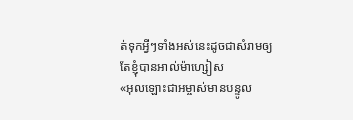ត់ទុកអ្វីៗទាំងអស់នេះដូចជាសំរាមឲ្យតែខ្ញុំបានអាល់ម៉ាហ្សៀស
«អុលឡោះជាអម្ចាស់មានបន្ទូល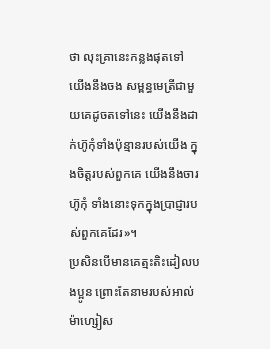ថា លុះគ្រានេះកន្លងផុតទៅ យើងនឹងចង សម្ពន្ធមេត្រីជាមួយគេដូចតទៅនេះ យើងនឹងដាក់ហ៊ូកុំទាំងប៉ុន្មានរបស់យើង ក្នុងចិត្ដរបស់ពួកគេ យើងនឹងចារហ៊ូកុំ ទាំងនោះទុកក្នុងប្រាជ្ញារបស់ពួកគេដែរ»។
ប្រសិនបើមានគេត្មះតិះដៀលបងប្អូន ព្រោះតែនាមរបស់អាល់ម៉ាហ្សៀស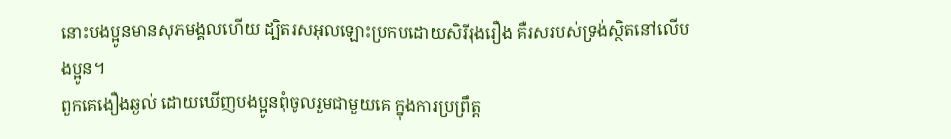នោះបងប្អូនមានសុភមង្គលហើយ ដ្បិតរសអុលឡោះប្រកបដោយសិរីរុងរឿង គឺរសរបស់ទ្រង់ស្ថិតនៅលើបងប្អូន។
ពួកគេងឿងឆ្ងល់ ដោយឃើញបងប្អូនពុំចូលរួមជាមួយគេ ក្នុងការប្រព្រឹត្ដ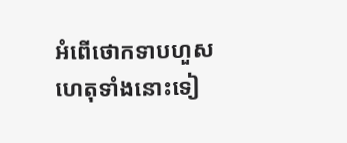អំពើថោកទាបហួសហេតុទាំងនោះទៀ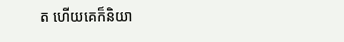ត ហើយគេក៏និយា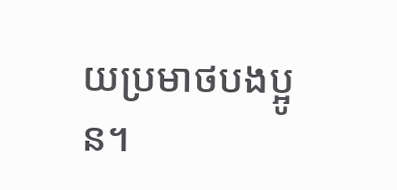យប្រមាថបងប្អូន។